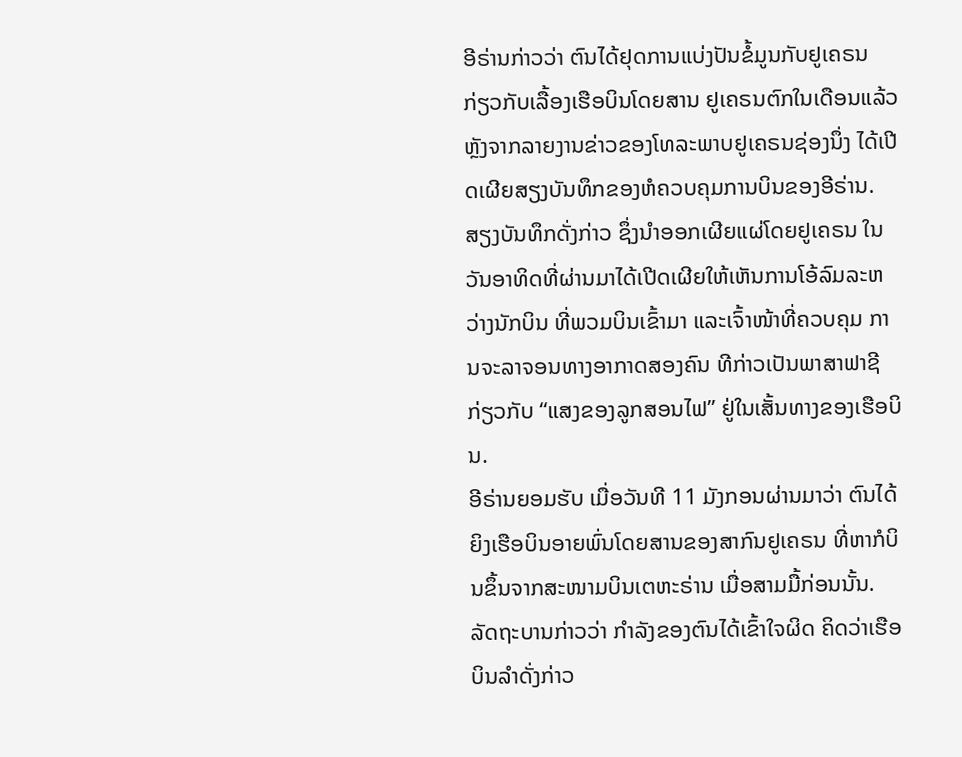ອີຣ່ານກ່າວວ່າ ຕົນໄດ້ຢຸດການແບ່ງປັນຂໍ້ມູນກັບຢູເຄຣນ ກ່ຽວກັບເລື້ອງເຮືອບິນໂດຍສານ ຢູເຄຣນຕົກໃນເດືອນແລ້ວ ຫຼັງຈາກລາຍງານຂ່າວຂອງໂທລະພາບຢູເຄຣນຊ່ອງນຶ່ງ ໄດ້ເປີດເຜີຍສຽງບັນທຶກຂອງຫໍຄວບຄຸມການບິນຂອງອີຣ່ານ.
ສຽງບັນທຶກດັ່ງກ່າວ ຊຶ່ງນຳອອກເຜີຍແຜ່ໂດຍຢູເຄຣນ ໃນວັນອາທິດທີ່ຜ່ານມາໄດ້ເປີດເຜີຍໃຫ້ເຫັນການໂອ້ລົມລະຫວ່າງນັກບິນ ທີ່ພວມບິນເຂົ້າມາ ແລະເຈົ້າໜ້າທີ່ຄວບຄຸມ ການຈະລາຈອນທາງອາກາດສອງຄົນ ທີກ່າວເປັນພາສາຟາຊີ ກ່ຽວກັບ “ແສງຂອງລູກສອນໄຟ” ຢູ່ໃນເສັ້ນທາງຂອງເຮືອບິນ.
ອີຣ່ານຍອມຮັບ ເມື່ອວັນທີ 11 ມັງກອນຜ່ານມາວ່າ ຕົນໄດ້ຍິງເຮືອບິນອາຍພົ່ນໂດຍສານຂອງສາກົນຢູເຄຣນ ທີ່ຫາກໍບິນຂຶ້ນຈາກສະໜາມບິນເຕຫະຣ່ານ ເມື່ອສາມມື້ກ່ອນນັ້ນ. ລັດຖະບານກ່າວວ່າ ກຳລັງຂອງຕົນໄດ້ເຂົ້າໃຈຜິດ ຄິດວ່າເຮືອບິນລຳດັ່ງກ່າວ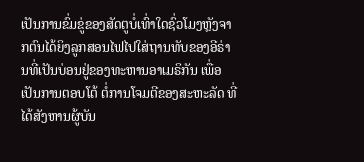ເປັນການຂົ່ມຂູ່ຂອງສັດຕູບໍ່ເທົ່າໃດຊົ່ວໂມງຫຼັງຈາກຕົນໄດ້ຍິງລູກສອນໄຟໄປໃສ່ຖານທັບຂອງອີຣ່ານທີ່ເປັນບ່ອນຢູ່ຂອງທະຫານອາເມຣິກັນ ເພື່ອເປັນການຕອບໂຕ້ ຕໍ່ການໂຈມຕີຂອງສະຫະລັດ ທີ່ໄດ້ສັງຫານຜູ້ບັນ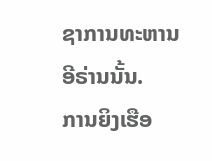ຊາການທະຫານອີຣ່ານນັ້ນ.
ການຍິງເຮືອ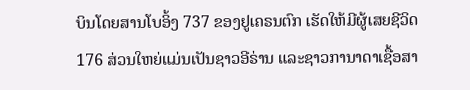ບິນໂດຍສານໂບອິ້ງ 737 ຂອງຢູເຄຣນຕົກ ເຮັດໃຫ້ມີຜູ້ເສຍຊີວິດ 176 ສ່ວນໃຫຍ່ແມ່ນເປັນຊາວອີຣ່ານ ແລະຊາວການາດາເຊື້ອສາ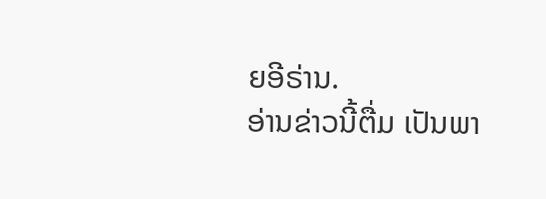ຍອີຣ່ານ.
ອ່ານຂ່າວນີ້ຕື່ມ ເປັນພາ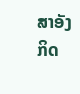ສາອັງກິດ